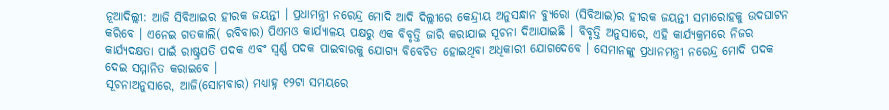ନୂଆଦିଲ୍ଲୀ: ଆଜି ସିବିଆଇର ହୀରକ ଜୟନ୍ତୀ । ପ୍ରଧାମନ୍ତ୍ରୀ ନରେନ୍ଦ୍ର ମୋଦି ଆଦି ଦିଲ୍ଲୀରେ କେନ୍ଦ୍ରୀୟ ଅନୁସନ୍ଧାନ ବ୍ୟୁରୋ (ସିବିଆଇ)ର ହୀରକ ଜୟନ୍ତୀ ସମାରୋହକୁ ଉଦଘାଟନ କରିବେ । ଏନେଇ ଗତକାଲି( ରବିବାର) ପିଏମଓ କାର୍ଯ୍ୟାଳୟ ପକ୍ଷରୁ ଏକ ବିବୃତ୍ତି ଜାରି କରାଯାଇ ସୂଚନା ଦିଆଯାଇଛି । ବିବୃତ୍ତି ଅନୁସାରେ, ଏହି କାର୍ଯ୍ୟକ୍ରମରେ ନିଜର କାର୍ଯ୍ୟଦକ୍ଷତା ପାଇଁ ରାଷ୍ଟ୍ରପତି ପଦକ ଏବଂ ସ୍ବର୍ଣ୍ଣ ପଦକ ପାଇବାରକୁ ଯୋଗ୍ୟ ବିବେଚିତ ହୋଇଥିବା ଅଧିକାରୀ ଯୋଗଦେବେ । ସେମାନଙ୍କୁ ପ୍ରଧାନମନ୍ତ୍ରୀ ନରେନ୍ଦ୍ର ମୋଦି ପଦକ ଦେଇ ସମ୍ମାନିତ କରାଇବେ ।
ସୂଚନାଅନୁସାରେ, ଆଜି(ସୋମବାର) ମଧ୍ୟାହ୍ନ ୧୨ଟା ସମୟରେ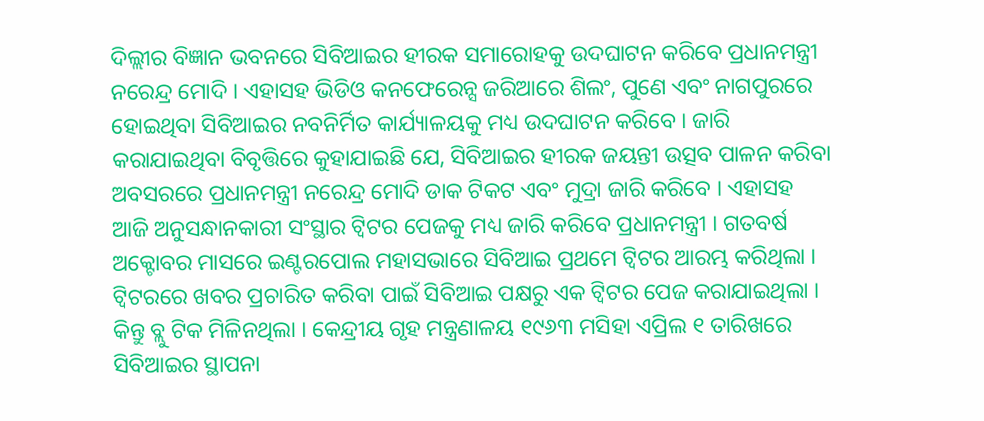ଦିଲ୍ଲୀର ବିଜ୍ଞାନ ଭବନରେ ସିବିଆଇର ହୀରକ ସମାରୋହକୁ ଉଦଘାଟନ କରିବେ ପ୍ରଧାନମନ୍ତ୍ରୀ ନରେନ୍ଦ୍ର ମୋଦି । ଏହାସହ ଭିଡିଓ କନଫେରେନ୍ସ ଜରିଆରେ ଶିଲଂ, ପୁଣେ ଏବଂ ନାଗପୁରରେ ହୋଇଥିବା ସିବିଆଇର ନବନିର୍ମିତ କାର୍ଯ୍ୟାଳୟକୁ ମଧ୍ୟ ଉଦଘାଟନ କରିବେ । ଜାରି କରାଯାଇଥିବା ବିବୃତ୍ତିରେ କୁହାଯାଇଛି ଯେ, ସିବିଆଇର ହୀରକ ଜୟନ୍ତୀ ଉତ୍ସବ ପାଳନ କରିବା ଅବସରରେ ପ୍ରଧାନମନ୍ତ୍ରୀ ନରେନ୍ଦ୍ର ମୋଦି ଡାକ ଟିକଟ ଏବଂ ମୁଦ୍ରା ଜାରି କରିବେ । ଏହାସହ ଆଜି ଅନୁସନ୍ଧାନକାରୀ ସଂସ୍ଥାର ଟ୍ବିଟର ପେଜକୁ ମଧ୍ୟ ଜାରି କରିବେ ପ୍ରଧାନମନ୍ତ୍ରୀ । ଗତବର୍ଷ ଅକ୍ଟୋବର ମାସରେ ଇଣ୍ଟରପୋଲ ମହାସଭାରେ ସିବିଆଇ ପ୍ରଥମେ ଟ୍ବିଟର ଆରମ୍ଭ କରିଥିଲା ।
ଟ୍ବିଟରରେ ଖବର ପ୍ରଚାରିତ କରିବା ପାଇଁ ସିବିଆଇ ପକ୍ଷରୁ ଏକ ଟ୍ବିଟର ପେଜ କରାଯାଇଥିଲା । କିନ୍ତୁ ବ୍ଲୁ ଟିକ ମିଳିନଥିଲା । କେନ୍ଦ୍ରୀୟ ଗୃହ ମନ୍ତ୍ରଣାଳୟ ୧୯୬୩ ମସିହା ଏପ୍ରିଲ ୧ ତାରିଖରେ ସିବିଆଇର ସ୍ଥାପନା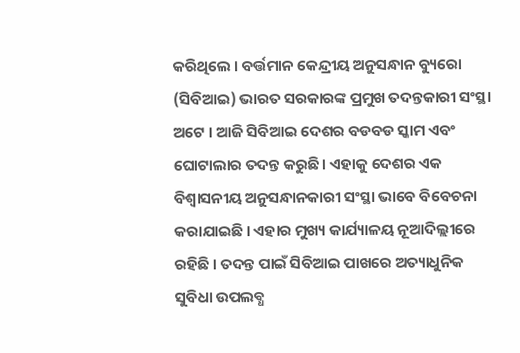କରିଥିଲେ । ବର୍ତ୍ତମାନ କେନ୍ଦ୍ରୀୟ ଅନୁସନ୍ଧାନ ବ୍ୟୁରୋ (ସିବିଆଇ) ଭାରତ ସରକାରଙ୍କ ପ୍ରମୁଖ ତଦନ୍ତକାରୀ ସଂସ୍ଥା ଅଟେ । ଆଜି ସିବିଆଇ ଦେଶର ବଡବଡ ସ୍କାମ ଏବଂ ଘୋଟାଲାର ତଦନ୍ତ କରୁଛି । ଏହାକୁ ଦେଶର ଏକ ବିଶ୍ବାସନୀୟ ଅନୁସନ୍ଧାନକାରୀ ସଂସ୍ଥା ଭାବେ ବିବେଚନା କରାଯାଇଛି । ଏହାର ମୁଖ୍ୟ କାର୍ଯ୍ୟାଳୟ ନୂଆଦିଲ୍ଲୀରେ ରହିଛି । ତଦନ୍ତ ପାଇଁ ସିବିଆଇ ପାଖରେ ଅତ୍ୟାଧୁନିକ ସୁବିଧା ଉପଲବ୍ଧ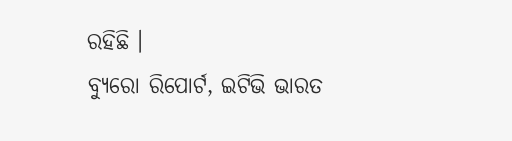ରହିଛି ।
ବ୍ୟୁରୋ ରିପୋର୍ଟ, ଇଟିଭି ଭାରତ